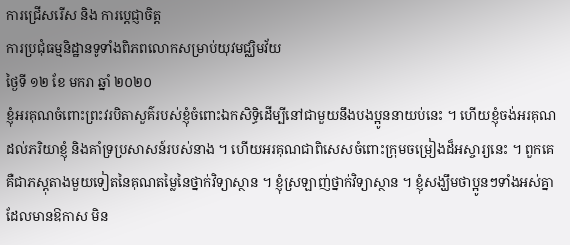ការជ្រើសរើស និង ការបេ្ដជ្ញាចិត្ត
ការប្រជុំធម្មនិដ្ឋានទូទាំងពិភពលោកសម្រាប់យុវមជ្ឈិមវ័យ
ថ្ងៃទី ១២ ខែ មករា ឆ្នាំ ២០២០
ខ្ញុំអរគុណចំពោះព្រះវរបិតាសួគ៌របស់ខ្ញុំចំពោះឯកសិទ្ធិដើម្បីនៅជាមួយនឹងបងប្អូននាយប់នេះ ។ ហើយខ្ញុំចង់អរគុណដល់ភរិយាខ្ញុំ និងគាំទ្រប្រសាសន៍របស់នាង ។ ហើយអរគុណជាពិសេសចំពោះក្រុមចម្រៀងដ៏អស្ចារ្យនេះ ។ ពួកគេគឺជាភស្ដុតាងមួយទៀតនៃគុណតម្លៃនៃថ្នាក់វិទ្យាស្ថាន ។ ខ្ញុំស្រឡាញ់ថ្នាក់វិទ្យាស្ថាន ។ ខ្ញុំសង្ឃឹមថាប្អូនៗទាំងអស់គ្នាដែលមានឱកាស មិន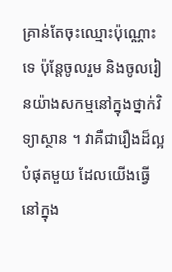គ្រាន់តែចុះឈ្មោះប៉ុណ្ណោះទេ ប៉ុន្តែចូលរួម និងចូលរៀនយ៉ាងសកម្មនៅក្នុងថ្នាក់វិទ្យាស្ថាន ។ វាគឺជារឿងដ៏ល្អបំផុតមួយ ដែលយើងធ្វើនៅក្នុង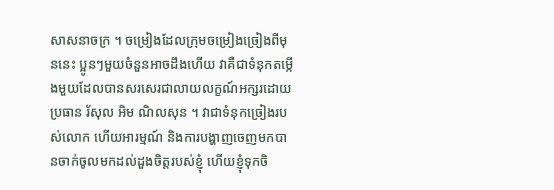សាសនាចក្រ ។ ចម្រៀងដែលក្រុមចម្រៀងច្រៀងពីមុននេះ ប្អូនៗមួយចំនួនអាចដឹងហើយ វាគឺជាទំនុកតម្កើងមួយដែលបានសរសេរជាលាយលក្ខណ៍អក្សរដោយប្រធាន រ័សុល អិម ណិលសុន ។ វាជាទំនុកច្រៀងរបស់លោក ហើយអារម្មណ៍ និងការបង្ហាញចេញមកបានចាក់ចូលមកដល់ដួងចិត្តរបស់ខ្ញុំ ហើយខ្ញុំទុកចិ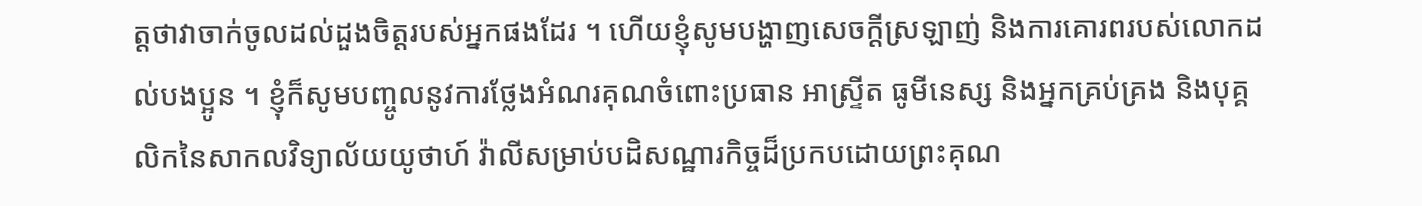ត្តថាវាចាក់ចូលដល់ដួងចិត្តរបស់អ្នកផងដែរ ។ ហើយខ្ញុំសូមបង្ហាញសេចក្ដីស្រឡាញ់ និងការគោរពរបស់លោកដល់បងប្អូន ។ ខ្ញុំក៏សូមបញ្ចូលនូវការថ្លែងអំណរគុណចំពោះប្រធាន អាស្ទ្រីត ធូមីនេស្ស និងអ្នកគ្រប់គ្រង និងបុគ្គលិកនៃសាកលវិទ្យាល័យយូថាហ៍ វ៉ាលីសម្រាប់បដិសណ្ឋារកិច្ចដ៏ប្រកបដោយព្រះគុណ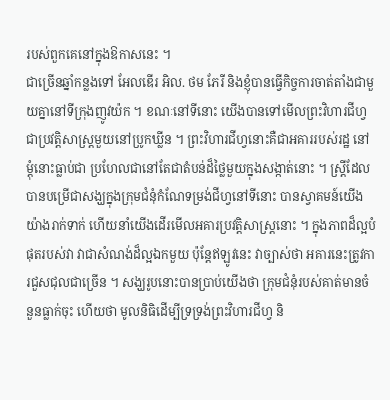របស់ពួកគេនៅក្នុងឱកាសនេះ ។
ជាច្រើនឆ្នាំកន្លងទៅ អែលឌើរ អិល. ថម ភែរី និងខ្ញុំបានធ្វើកិច្ចការចាត់តាំងជាមួយគ្នានៅទីក្រុងញូវយ៉ក ។ ខណៈនៅទីនោះ យើងបានទៅមើលព្រះវិហារជីហ្វជាប្រវត្តិសាស្ដ្រមួយនៅប្រូកឃ្លីន ។ ព្រះវិហារជីហ្វនោះគឺជាអគាររបស់រដ្ឋ នៅម្ដុំនោះធ្លាប់ជា ប្រហែលជានៅតែជាតំបន់ដ៏ថ្លៃមួយក្នុងសង្កាត់នោះ ។ ស្ដ្រីដែលបានបម្រើជាសង្ឃក្នុងក្រុមជំនុំកំណែទម្រង់ជីហ្វនៅទីនោះ បានស្វាគមន៍យើងយ៉ាងរាក់ទាក់ ហើយនាំយើងដើរមើលអគារប្រវត្តិសាស្ដ្រនោះ ។ ក្នុងភាពដ៏ល្អបំផុតរបស់វា វាជាសំណង់ដ៏ល្អឯកមួយ ប៉ុន្ដែឥឡូវនេះ វាច្បាស់ថា អគារនេះត្រូវការជួសជុលជាច្រើន ។ សង្ឃរូបនោះបានប្រាប់យើងថា ក្រុមជំនុំរបស់គាត់មានចំនួនធ្លាក់ចុះ ហើយថា មូលនិធិដើម្បីទ្រទ្រង់ព្រះវិហារជីហ្វ និ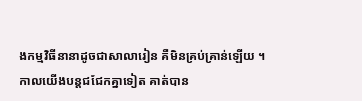ងកម្មវិធីនានាដូចជាសាលារៀន គឺមិនគ្រប់គ្រាន់ឡើយ ។
កាលយើងបន្ដជជែកគ្នាទៀត គាត់បាន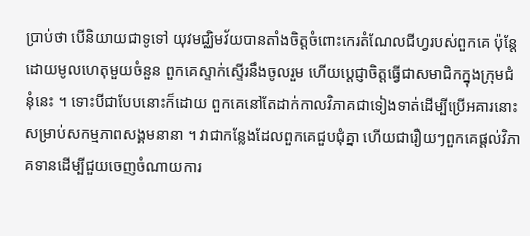ប្រាប់ថា បើនិយាយជាទូទៅ យុវមជ្ឈិមវ័យបានតាំងចិត្តចំពោះកេរតំណែលជីហ្វរបស់ពួកគេ ប៉ុន្ដែដោយមូលហេតុមួយចំនួន ពួកគេស្ទាក់ស្ទើរនឹងចូលរួម ហើយបេ្ដជ្ញាចិត្តធ្វើជាសមាជិកក្នុងក្រុមជំនុំនេះ ។ ទោះបីជាបែបនោះក៏ដោយ ពួកគេនៅតែដាក់កាលវិភាគជាទៀងទាត់ដើម្បីប្រើអគារនោះសម្រាប់សកម្មភាពសង្គមនានា ។ វាជាកន្លែងដែលពួកគេជួបជុំគ្នា ហើយជារឿយៗពួកគេផ្ដល់វិភាគទានដើម្បីជួយចេញចំណាយការ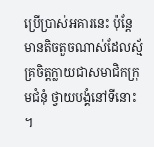ប្រើប្រាស់អគារនេះ ប៉ុន្ដែមានតិចតួចណាស់ដែលស្ម័គ្រចិត្តក្លាយជាសមាជិកក្រុមជំនុំ ថ្វាយបង្គំនៅទីនោះ ។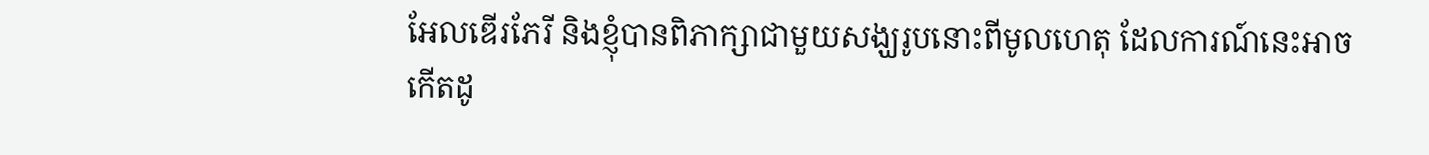អែលឌើរភែរី និងខ្ញុំបានពិភាក្សាជាមួយសង្ឃរូបនោះពីមូលហេតុ ដែលការណ៍នេះអាចកើតដូ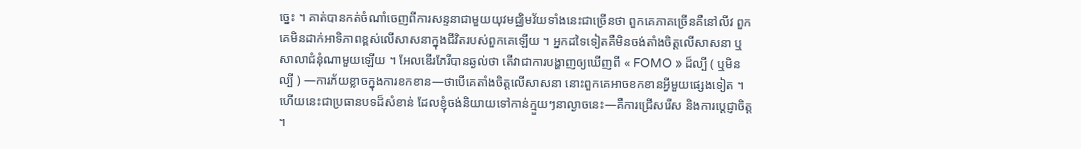ច្នេះ ។ គាត់បានកត់ចំណាំចេញពីការសន្ទនាជាមួយយុវមជ្ឈិមវ័យទាំងនេះជាច្រើនថា ពួកគេភាគច្រើនគឺនៅលីវ ពួកគេមិនដាក់អាទិភាពខ្ពស់លើសាសនាក្នុងជីវិតរបស់ពួកគេឡើយ ។ អ្នកដទៃទៀតគឺមិនចង់តាំងចិត្តលើសាសនា ឬសាលាជំនុំណាមួយឡើយ ។ អែលឌើរភែរីបានឆ្ងល់ថា តើវាជាការបង្ហាញឲ្យឃើញពី « FOMO » ដ៏ល្បី ( ឬមិនល្បី ) —ការភ័យខ្លាចក្នុងការខកខាន—ថាបើគេតាំងចិត្តលើសាសនា នោះពួកគេអាចខកខានអ្វីមួយផ្សេងទៀត ។
ហើយនេះជាប្រធានបទដ៏សំខាន់ ដែលខ្ញុំចង់និយាយទៅកាន់ក្មួយៗនាល្ងាចនេះ—គឺការជ្រើសរើស និងការបេ្ដជ្ញាចិត្ត ។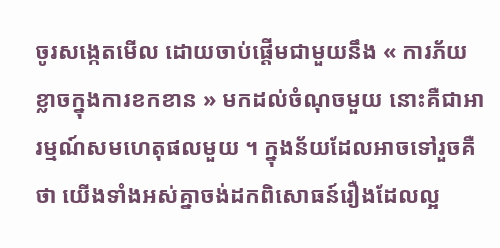ចូរសង្កេតមើល ដោយចាប់ផ្ដើមជាមួយនឹង « ការភ័យខ្លាចក្នុងការខកខាន » មកដល់ចំណុចមួយ នោះគឺជាអារម្មណ៍សមហេតុផលមួយ ។ ក្នុងន័យដែលអាចទៅរួចគឺថា យើងទាំងអស់គ្នាចង់ដកពិសោធន៍រឿងដែលល្អ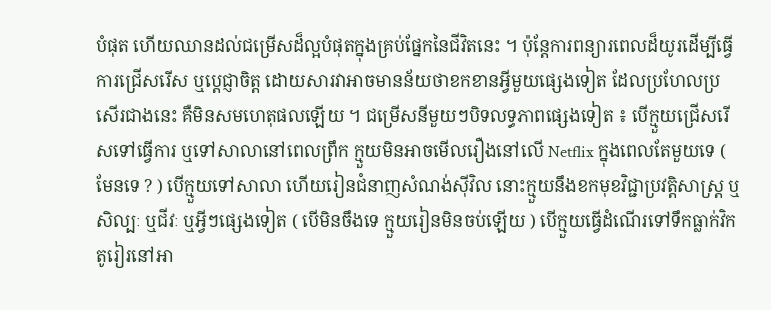បំផុត ហើយឈានដល់ជម្រើសដ៏ល្អបំផុតក្នុងគ្រប់ផ្នែកនៃជីវិតនេះ ។ ប៉ុន្ដែការពន្យារពេលដ៏យូរដើម្បីធ្វើការជ្រើសរើស ឬបេ្ដជ្ញាចិត្ត ដោយសារវាអាចមានន័យថាខកខានអ្វីមួយផ្សេងទៀត ដែលប្រហែលប្រសើរជាងនេះ គឺមិនសមហេតុផលឡើយ ។ ជម្រើសនីមួយៗបិទលទ្ធភាពផ្សេងទៀត ៖ បើក្មួយជ្រើសរើសទៅធ្វើការ ឬទៅសាលានៅពេលព្រឹក ក្មួយមិនអាចមើលរឿងនៅលើ Netflix ក្នុងពេលតែមួយទេ ( មែនទេ ? ) បើក្មួយទៅសាលា ហើយរៀនជំនាញសំណង់ស៊ីវិល នោះក្មួយនឹងខកមុខវិជ្ជាប្រវត្តិសាស្ដ្រ ឬសិល្បៈ ឬជីវៈ ឬអ្វីៗផ្សេងទៀត ( បើមិនចឹងទេ ក្មួយរៀនមិនចប់ឡើយ ) បើក្មួយធ្វើដំណើរទៅទឹកធ្លាក់វិកតូរៀរនៅអា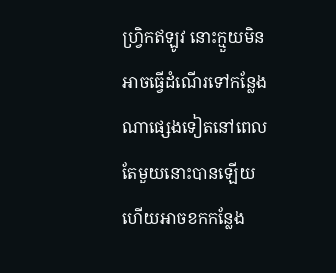ហ្វ្រិកឥឡូវ នោះក្មួយមិនអាចធ្វើដំណើរទៅកន្លែងណាផ្សេងទៀតនៅពេលតែមួយនោះបានឡើយ ហើយអាចខកកន្លែង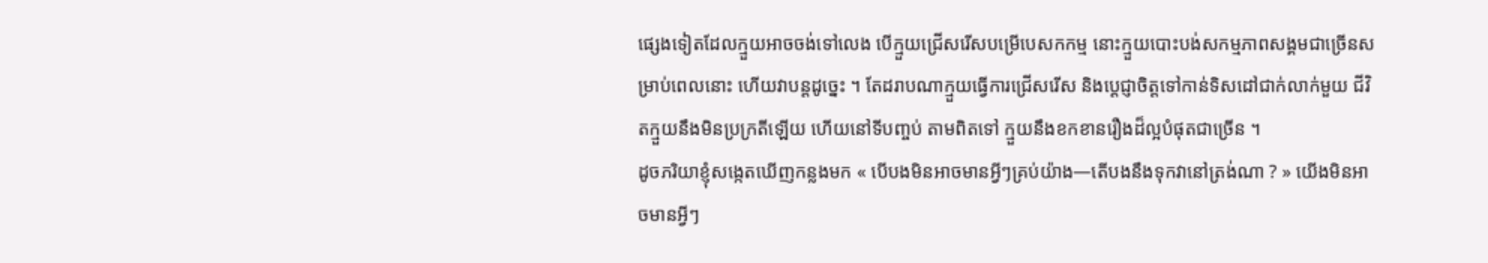ផ្សេងទៀតដែលក្មួយអាចចង់ទៅលេង បើក្មួយជ្រើសរើសបម្រើបេសកកម្ម នោះក្មួយបោះបង់សកម្មភាពសង្គមជាច្រើនសម្រាប់ពេលនោះ ហើយវាបន្ដដូច្នេះ ។ តែដរាបណាក្មួយធ្វើការជ្រើសរើស និងបេ្ដជ្ញាចិត្តទៅកាន់ទិសដៅជាក់លាក់មួយ ជីវិតក្មួយនឹងមិនប្រក្រតីឡើយ ហើយនៅទីបញ្ចប់ តាមពិតទៅ ក្មួយនឹងខកខានរឿងដ៏ល្អបំផុតជាច្រើន ។
ដូចភរិយាខ្ញុំសង្កេតឃើញកន្លងមក « បើបងមិនអាចមានអ្វីៗគ្រប់យ៉ាង—តើបងនឹងទុកវានៅត្រង់ណា ? » យើងមិនអាចមានអ្វីៗ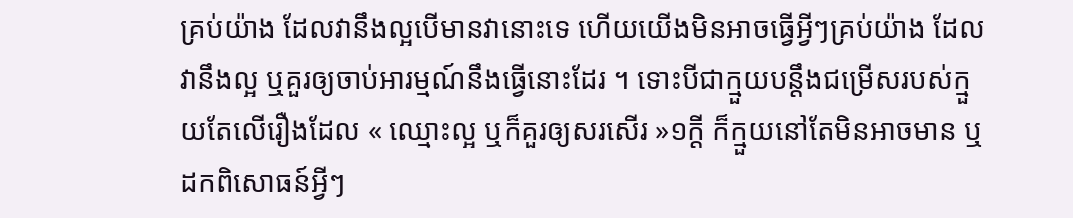គ្រប់យ៉ាង ដែលវានឹងល្អបើមានវានោះទេ ហើយយើងមិនអាចធ្វើអ្វីៗគ្រប់យ៉ាង ដែលវានឹងល្អ ឬគួរឲ្យចាប់អារម្មណ៍នឹងធ្វើនោះដែរ ។ ទោះបីជាក្មួយបន្ដឹងជម្រើសរបស់ក្មួយតែលើរឿងដែល « ឈ្មោះល្អ ឬក៏គួរឲ្យសរសើរ »១ក្ដី ក៏ក្មួយនៅតែមិនអាចមាន ឬដកពិសោធន៍អ្វីៗ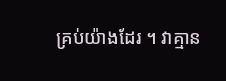គ្រប់យ៉ាងដែរ ។ វាគ្មាន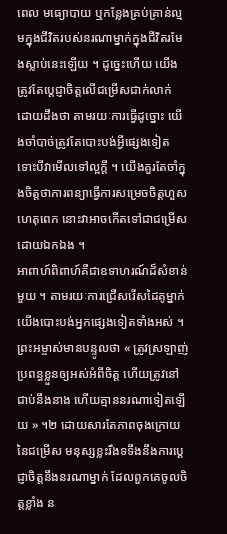ពេល មធ្យោបាយ ឬកន្លែងគ្រប់គ្រាន់ល្មមក្នុងជីវិតរបស់នរណាម្នាក់ក្នុងជីវិតរមែងស្លាប់នេះឡើយ ។ ដូច្នេះហើយ យើងត្រូវតែប្ដេជ្ញាចិត្តលើជម្រើសជាក់លាក់ ដោយដឹងថា តាមរយៈការធ្វើដូច្នោះ យើងចាំបាច់ត្រូវតែបោះបង់អ្វីផ្សេងទៀត ទោះបីវាមើលទៅល្អក្ដី ។ យើងគួរតែចាំក្នុងចិត្តថាការពន្យាធ្វើការសម្រេចចិត្តហួសហេតុពេក នោះវាអាចកើតទៅជាជម្រើសដោយឯកឯង ។
អាពាហ៍ពិពាហ៍គឺជាឧទាហរណ៍ដ៏សំខាន់មួយ ។ តាមរយៈការជ្រើសរើសដៃគូម្នាក់ យើងបោះបង់អ្នកផ្សេងទៀតទាំងអស់ ។ ព្រះអម្ចាស់មានបន្ទូលថា « ត្រូវស្រឡាញ់ប្រពន្ធខ្លួនឲ្យអស់អំពីចិត្ត ហើយត្រូវនៅជាប់នឹងនាង ហើយគ្មាននរណាទៀតឡើយ » ។២ ដោយសារតែភាពចុងក្រោយនៃជម្រើស មនុស្សខ្លះរឹងទទឹងនឹងការបេ្ដជ្ញាចិត្តនឹងនរណាម្នាក់ ដែលពួកគេចូលចិត្តខ្លាំង ន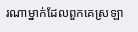រណាម្នាក់ដែលពួកគេស្រឡា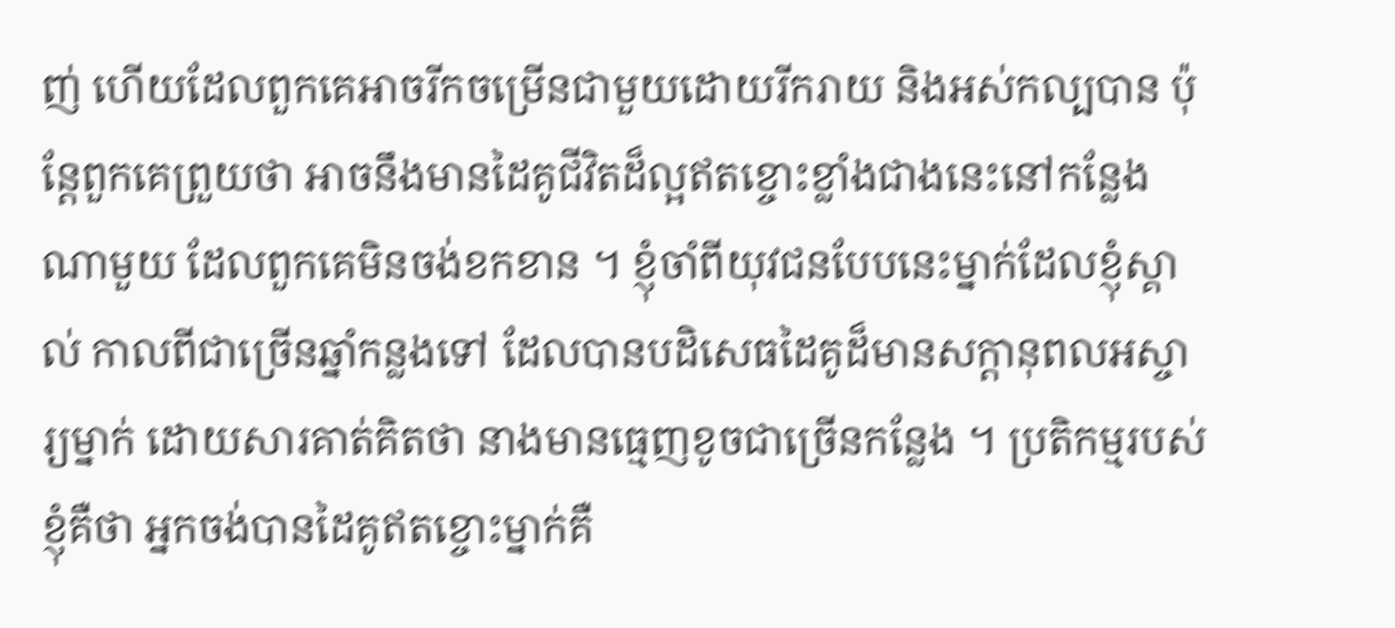ញ់ ហើយដែលពួកគេអាចរីកចម្រើនជាមួយដោយរីករាយ និងអស់កល្បបាន ប៉ុន្ដែពួកគេព្រួយថា អាចនឹងមានដៃគូជីវិតដ៏ល្អឥតខ្ចោះខ្លាំងជាងនេះនៅកន្លែងណាមួយ ដែលពួកគេមិនចង់ខកខាន ។ ខ្ញុំចាំពីយុវជនបែបនេះម្នាក់ដែលខ្ញុំស្គាល់ កាលពីជាច្រើនឆ្នាំកន្លងទៅ ដែលបានបដិសេធដៃគូដ៏មានសក្ដានុពលអស្ចារ្យម្នាក់ ដោយសារគាត់គិតថា នាងមានធ្មេញខូចជាច្រើនកន្លែង ។ ប្រតិកម្មរបស់ខ្ញុំគឺថា អ្នកចង់បានដៃគូឥតខ្ចោះម្នាក់គឺ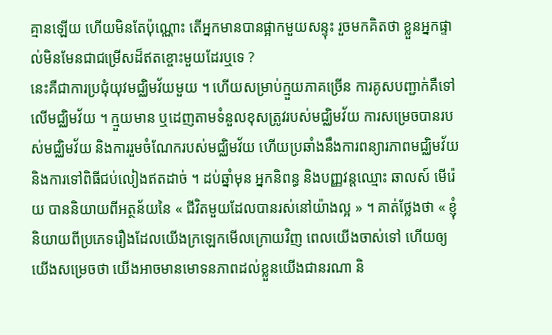គ្មានឡើយ ហើយមិនតែប៉ុណ្ណោះ តើអ្នកមានបានផ្អាកមួយសន្ទុះ រួចមកគិតថា ខ្លួនអ្នកផ្ទាល់មិនមែនជាជម្រើសដ៏ឥតខ្ចោះមួយដែរឬទេ ?
នេះគឺជាការប្រជុំយុវមជ្ឈិមវ័យមួយ ។ ហើយសម្រាប់ក្មួយភាគច្រើន ការគូសបញ្ជាក់គឺទៅលើមជ្ឈិមវ័យ ។ ក្មួយមាន ឬដេញតាមទំនួលខុសត្រូវរបស់មជ្ឈិមវ័យ ការសម្រេចបានរបស់មជ្ឈិមវ័យ និងការរួមចំណែករបស់មជ្ឈិមវ័យ ហើយប្រឆាំងនឹងការពន្យារភាពមជ្ឈិមវ័យ និងការទៅពិធីជប់លៀងឥតដាច់ ។ ដប់ឆ្នាំមុន អ្នកនិពន្ធ និងបញ្ញវន្ដឈ្មោះ ឆាលស៍ មើរ៉េយ បាននិយាយពីអត្ថន័យនៃ « ជីវិតមួយដែលបានរស់នៅយ៉ាងល្អ » ។ គាត់ថ្លែងថា « ខ្ញុំនិយាយពីប្រភេទរឿងដែលយើងក្រឡេកមើលក្រោយវិញ ពេលយើងចាស់ទៅ ហើយឲ្យយើងសម្រេចថា យើងអាចមានមោទនភាពដល់ខ្លួនយើងជានរណា និ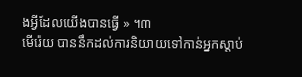ងអ្វីដែលយើងបានធ្វើ » ។៣
មើរ៉េយ បាននឹកដល់ការនិយាយទៅកាន់អ្នកស្ដាប់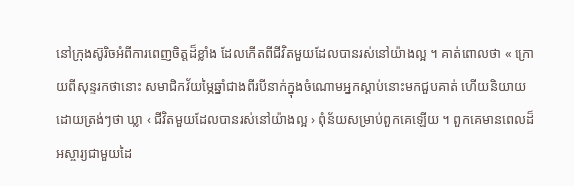នៅក្រុងស៊ូរិចអំពីការពេញចិត្តដ៏ខ្លាំង ដែលកើតពីជីវិតមួយដែលបានរស់នៅយ៉ាងល្អ ។ គាត់ពោលថា « ក្រោយពីសុន្ទរកថានោះ សមាជិកវ័យម្ភៃឆ្នាំជាងពីរបីនាក់ក្នុងចំណោមអ្នកស្ដាប់នោះមកជួបគាត់ ហើយនិយាយដោយត្រង់ៗថា ឃ្លា ‹ ជីវិតមួយដែលបានរស់នៅយ៉ាងល្អ › ពុំន័យសម្រាប់ពួកគេឡើយ ។ ពួកគេមានពេលដ៏អស្ចារ្យជាមួយដៃ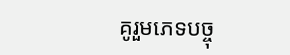គូរួមភេទបច្ចុ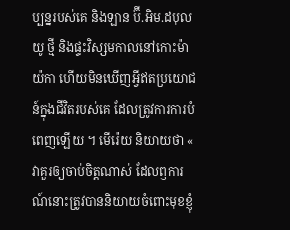ប្បន្នរបស់គេ និងឡាន ប៊ី.អិម.ដបុលយូ ថ្មី និងផ្ទះវិស្សមកាលនៅកោះម៉ាយ៉កា ហើយមិនឃើញអ្វីឥតប្រយោជន៍ក្នុងជីវិតរបស់គេ ដែលត្រូវការការបំពេញឡើយ ។ មើរ៉េយ និយាយថា « វាគួរឲ្យចាប់ចិត្តណាស់ ដែលឭការណ៍នោះត្រូវបាននិយាយចំពោះមុខខ្ញុំ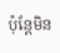ប៉ុន្តែមិន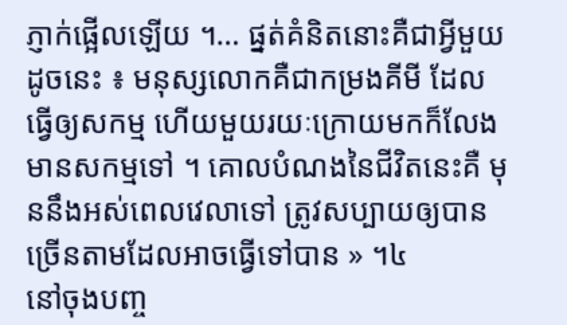ភ្ញាក់ផ្អើលឡើយ ។… ផ្នត់គំនិតនោះគឺជាអ្វីមួយដូចនេះ ៖ មនុស្សលោកគឺជាកម្រងគីមី ដែលធ្វើឲ្យសកម្ម ហើយមួយរយៈក្រោយមកក៏លែងមានសកម្មទៅ ។ គោលបំណងនៃជីវិតនេះគឺ មុននឹងអស់ពេលវេលាទៅ ត្រូវសប្បាយឲ្យបានច្រើនតាមដែលអាចធ្វើទៅបាន » ។៤
នៅចុងបញ្ច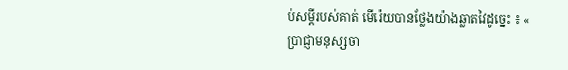ប់សម្ដីរបស់គាត់ មើរ៉េយបានថ្លែងយ៉ាងឆ្លាតវៃដូច្នេះ ៖ « ប្រាជ្ញាមនុស្សចា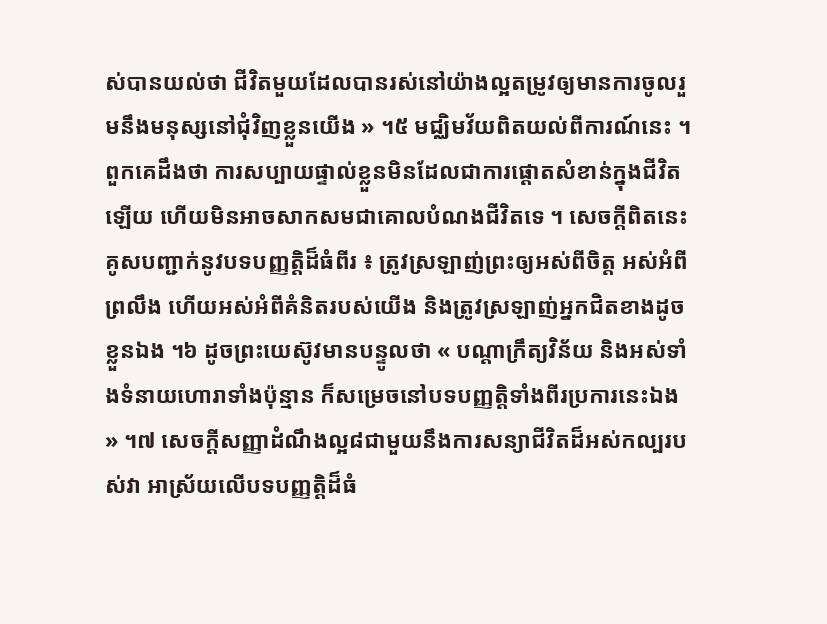ស់បានយល់ថា ជីវិតមួយដែលបានរស់នៅយ៉ាងល្អតម្រូវឲ្យមានការចូលរួមនឹងមនុស្សនៅជុំវិញខ្លួនយើង » ។៥ មជ្ឈិមវ័យពិតយល់ពីការណ៍នេះ ។ ពួកគេដឹងថា ការសប្បាយផ្ទាល់ខ្លួនមិនដែលជាការផ្ដោតសំខាន់ក្នុងជីវិតឡើយ ហើយមិនអាចសាកសមជាគោលបំណងជីវិតទេ ។ សេចក្ដីពិតនេះគូសបញ្ជាក់នូវបទបញ្ញត្តិដ៏ធំពីរ ៖ ត្រូវស្រឡាញ់ព្រះឲ្យអស់ពីចិត្ត អស់អំពីព្រលឹង ហើយអស់អំពីគំនិតរបស់យើង និងត្រូវស្រឡាញ់អ្នកជិតខាងដូចខ្លួនឯង ។៦ ដូចព្រះយេស៊ូវមានបន្ទូលថា « បណ្តាក្រឹត្យវិន័យ និងអស់ទាំងទំនាយហោរាទាំងប៉ុន្មាន ក៏សម្រេចនៅបទបញ្ញត្តិទាំងពីរប្រការនេះឯង » ។៧ សេចក្ដីសញ្ញាដំណឹងល្អ៨ជាមួយនឹងការសន្យាជីវិតដ៏អស់កល្បរបស់វា អាស្រ័យលើបទបញ្ញត្តិដ៏ធំ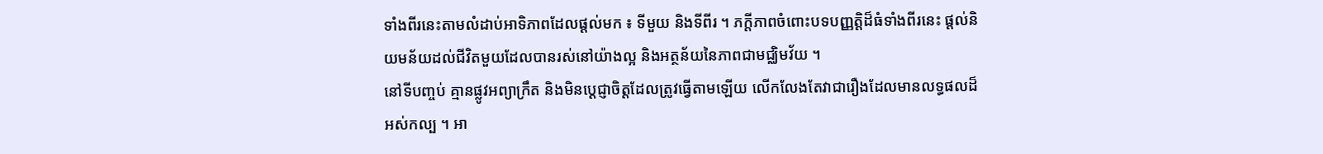ទាំងពីរនេះតាមលំដាប់អាទិភាពដែលផ្ដល់មក ៖ ទីមួយ និងទីពីរ ។ ភក្ដីភាពចំពោះបទបញ្ញត្តិដ៏ធំទាំងពីរនេះ ផ្ដល់និយមន័យដល់ជីវិតមួយដែលបានរស់នៅយ៉ាងល្អ និងអត្ថន័យនៃភាពជាមជ្ឈិមវ័យ ។
នៅទីបញ្ចប់ គ្មានផ្លូវអព្យាក្រឹត និងមិនប្ដេជ្ញាចិត្តដែលត្រូវធ្វើតាមឡើយ លើកលែងតែវាជារឿងដែលមានលទ្ធផលដ៏អស់កល្ប ។ អា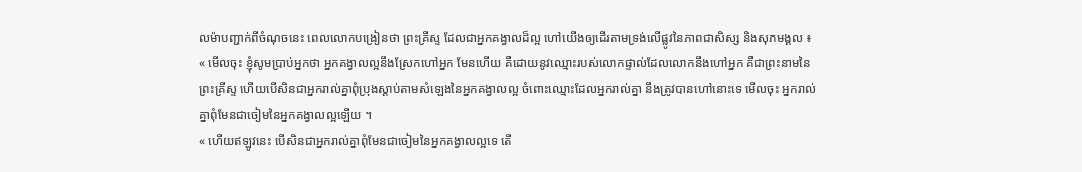លម៉ាបញ្ជាក់ពីចំណុចនេះ ពេលលោកបង្រៀនថា ព្រះគ្រីស្ទ ដែលជាអ្នកគង្វាលដ៏ល្អ ហៅយើងឲ្យដើរតាមទ្រង់លើផ្លូវនៃភាពជាសិស្ស និងសុភមង្គល ៖
« មើលចុះ ខ្ញុំសូមប្រាប់អ្នកថា អ្នកគង្វាលល្អនឹងស្រែកហៅអ្នក មែនហើយ គឺដោយនូវឈ្មោះរបស់លោកផ្ទាល់ដែលលោកនឹងហៅអ្នក គឺជាព្រះនាមនៃព្រះគ្រីស្ទ ហើយបើសិនជាអ្នករាល់គ្នាពុំប្រុងស្ដាប់តាមសំឡេងនៃអ្នកគង្វាលល្អ ចំពោះឈ្មោះដែលអ្នករាល់គ្នា នឹងត្រូវបានហៅនោះទេ មើលចុះ អ្នករាល់គ្នាពុំមែនជាចៀមនៃអ្នកគង្វាលល្អឡើយ ។
« ហើយឥឡូវនេះ បើសិនជាអ្នករាល់គ្នាពុំមែនជាចៀមនៃអ្នកគង្វាលល្អទេ តើ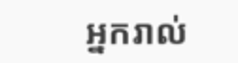អ្នករាល់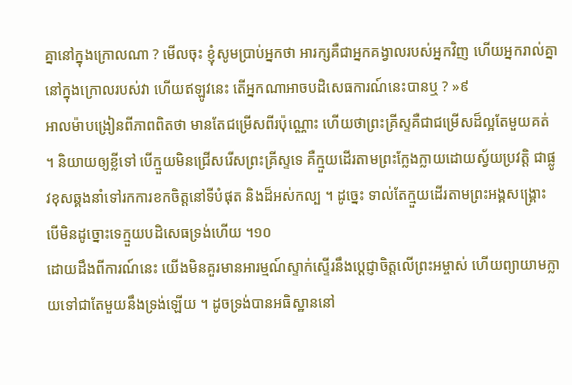គ្នានៅក្នុងក្រោលណា ? មើលចុះ ខ្ញុំសូមប្រាប់អ្នកថា អារក្សគឺជាអ្នកគង្វាលរបស់អ្នកវិញ ហើយអ្នករាល់គ្នានៅក្នុងក្រោលរបស់វា ហើយឥឡូវនេះ តើអ្នកណាអាចបដិសេធការណ៍នេះបានឬ ? »៩
អាលម៉ាបង្រៀនពីភាពពិតថា មានតែជម្រើសពីរប៉ុណ្ណោះ ហើយថាព្រះគ្រីស្ទគឺជាជម្រើសដ៏ល្អតែមួយគត់ ។ និយាយឲ្យខ្លីទៅ បើក្មួយមិនជ្រើសរើសព្រះគ្រីស្ទទេ គឺក្មួយដើរតាមព្រះក្លែងក្លាយដោយស្វ័យប្រវត្តិ ជាផ្លូវខុសឆ្គងនាំទៅរកការខកចិត្តនៅទីបំផុត និងដ៏អស់កល្ប ។ ដូច្នេះ ទាល់តែក្មួយដើរតាមព្រះអង្គសង្គ្រោះ បើមិនដូច្នោះទេក្មួយបដិសេធទ្រង់ហើយ ។១០
ដោយដឹងពីការណ៍នេះ យើងមិនគួរមានអារម្មណ៍ស្ទាក់ស្ទើរនឹងប្ដេជ្ញាចិត្តលើព្រះអម្ចាស់ ហើយព្យាយាមក្លាយទៅជាតែមួយនឹងទ្រង់ឡើយ ។ ដូចទ្រង់បានអធិស្ឋាននៅ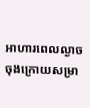អាហារពេលល្ងាចចុងក្រោយសម្រា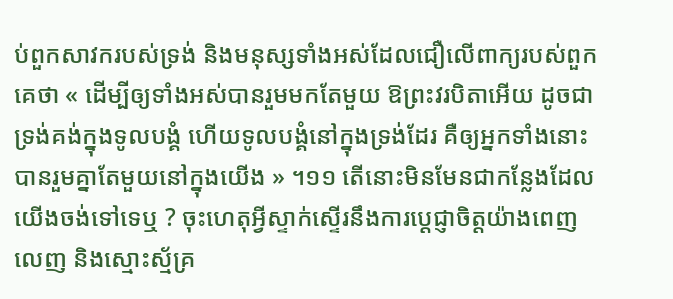ប់ពួកសាវករបស់ទ្រង់ និងមនុស្សទាំងអស់ដែលជឿលើពាក្យរបស់ពួកគេថា « ដើម្បីឲ្យទាំងអស់បានរួមមកតែមួយ ឱព្រះវរបិតាអើយ ដូចជាទ្រង់គង់ក្នុងទូលបង្គំ ហើយទូលបង្គំនៅក្នុងទ្រង់ដែរ គឺឲ្យអ្នកទាំងនោះបានរួមគ្នាតែមួយនៅក្នុងយើង » ។១១ តើនោះមិនមែនជាកន្លែងដែលយើងចង់ទៅទេឬ ? ចុះហេតុអ្វីស្ទាក់ស្ទើរនឹងការប្ដេជ្ញាចិត្តយ៉ាងពេញលេញ និងស្មោះស្ម័គ្រ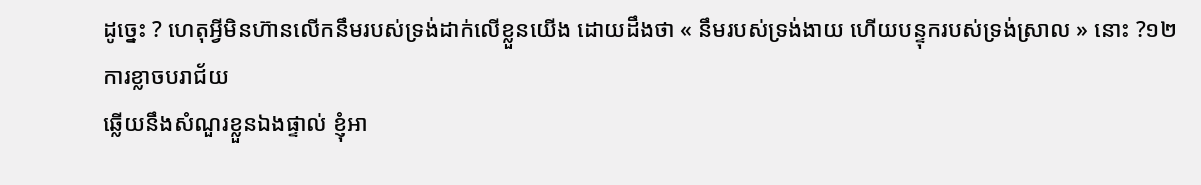ដូច្នេះ ? ហេតុអ្វីមិនហ៊ានលើកនឹមរបស់ទ្រង់ដាក់លើខ្លួនយើង ដោយដឹងថា « នឹមរបស់ទ្រង់ងាយ ហើយបន្ទុករបស់ទ្រង់ស្រាល » នោះ ?១២
ការខ្លាចបរាជ័យ
ឆ្លើយនឹងសំណួរខ្លួនឯងផ្ទាល់ ខ្ញុំអា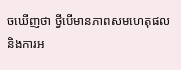ចឃើញថា ថ្វីបើមានភាពសមហេតុផល និងការអ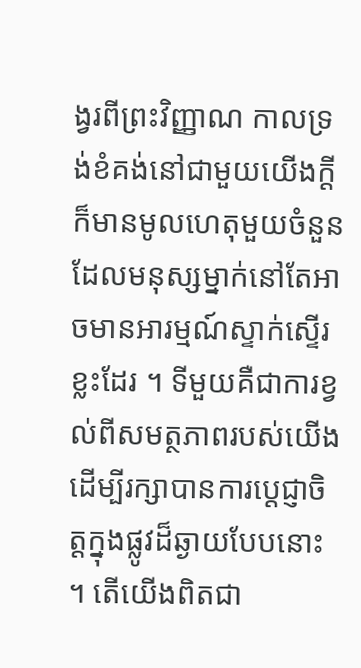ង្វរពីព្រះវិញ្ញាណ កាលទ្រង់ខំគង់នៅជាមួយយើងក្ដី ក៏មានមូលហេតុមួយចំនួន ដែលមនុស្សម្នាក់នៅតែអាចមានអារម្មណ៍ស្ទាក់ស្ទើរខ្លះដែរ ។ ទីមួយគឺជាការខ្វល់ពីសមត្ថភាពរបស់យើងដើម្បីរក្សាបានការប្ដេជ្ញាចិត្តក្នុងផ្លូវដ៏ឆ្ងាយបែបនោះ ។ តើយើងពិតជា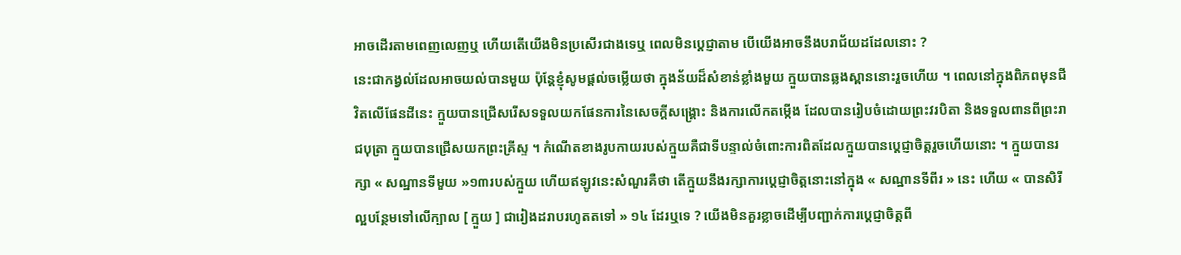អាចដើរតាមពេញលេញឬ ហើយតើយើងមិនប្រសើរជាងទេឬ ពេលមិនប្ដេជ្ញាតាម បើយើងអាចនឹងបរាជ័យដដែលនោះ ?
នេះជាកង្វល់ដែលអាចយល់បានមួយ ប៉ុន្ដែខ្ញុំសូមផ្ដល់ចម្លើយថា ក្នុងន័យដ៏សំខាន់ខ្លាំងមួយ ក្មួយបានឆ្លងស្ពាននោះរួចហើយ ។ ពេលនៅក្នុងពិភពមុនជីវិតលើផែនដីនេះ ក្មួយបានជ្រើសរើសទទួលយកផែនការនៃសេចក្ដីសង្គ្រោះ និងការលើកតម្កើង ដែលបានរៀបចំដោយព្រះវរបិតា និងទទួលពានពីព្រះរាជបុត្រា ក្មួយបានជ្រើសយកព្រះគ្រីស្ទ ។ កំណើតខាងរូបកាយរបស់ក្មួយគឺជាទីបន្ទាល់ចំពោះការពិតដែលក្មួយបានប្ដេជ្ញាចិត្តរួចហើយនោះ ។ ក្មួយបានរក្សា « សណ្ឋានទីមួយ »១៣របស់ក្មួយ ហើយឥឡូវនេះសំណួរគឺថា តើក្មួយនឹងរក្សាការប្ដេជ្ញាចិត្តនោះនៅក្នុង « សណ្ឋានទីពីរ » នេះ ហើយ « បានសិរីល្អបន្ថែមទៅលើក្បាល [ ក្មួយ ] ជារៀងដរាបរហូតតទៅ » ១៤ ដែរឬទេ ? យើងមិនគួរខ្លាចដើម្បីបញ្ជាក់ការប្ដេជ្ញាចិត្តពី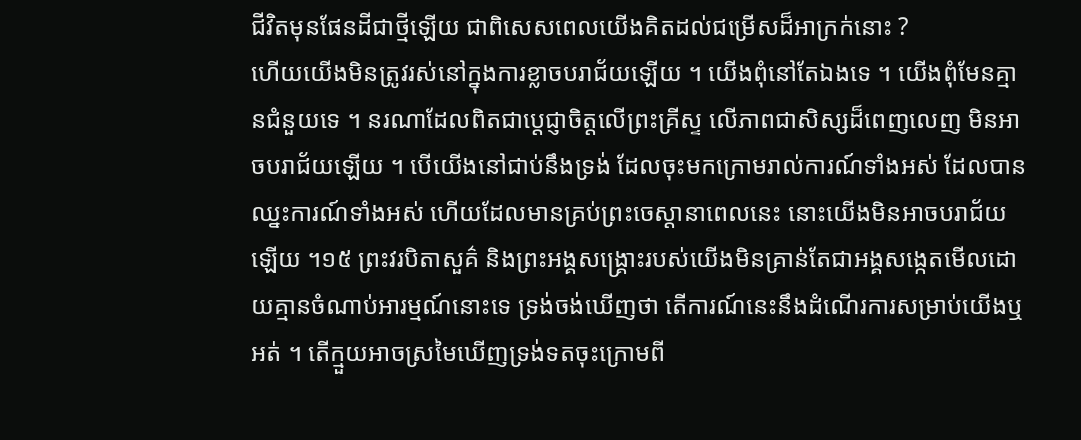ជីវិតមុនផែនដីជាថ្មីឡើយ ជាពិសេសពេលយើងគិតដល់ជម្រើសដ៏អាក្រក់នោះ ?
ហើយយើងមិនត្រូវរស់នៅក្នុងការខ្លាចបរាជ័យឡើយ ។ យើងពុំនៅតែឯងទេ ។ យើងពុំមែនគ្មានជំនួយទេ ។ នរណាដែលពិតជាប្ដេជ្ញាចិត្តលើព្រះគ្រីស្ទ លើភាពជាសិស្សដ៏ពេញលេញ មិនអាចបរាជ័យឡើយ ។ បើយើងនៅជាប់នឹងទ្រង់ ដែលចុះមកក្រោមរាល់ការណ៍ទាំងអស់ ដែលបានឈ្នះការណ៍ទាំងអស់ ហើយដែលមានគ្រប់ព្រះចេស្ដានាពេលនេះ នោះយើងមិនអាចបរាជ័យឡើយ ។១៥ ព្រះវរបិតាសួគ៌ និងព្រះអង្គសង្គ្រោះរបស់យើងមិនគ្រាន់តែជាអង្គសង្កេតមើលដោយគ្មានចំណាប់អារម្មណ៍នោះទេ ទ្រង់ចង់ឃើញថា តើការណ៍នេះនឹងដំណើរការសម្រាប់យើងឬអត់ ។ តើក្មួយអាចស្រមៃឃើញទ្រង់ទតចុះក្រោមពី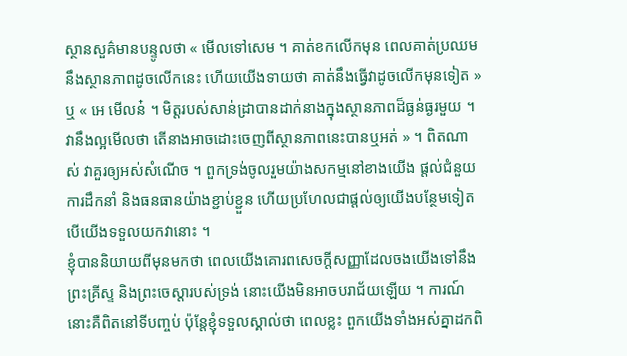ស្ថានសួគ៌មានបន្ទូលថា « មើលទៅសេម ។ គាត់ខកលើកមុន ពេលគាត់ប្រឈមនឹងស្ថានភាពដូចលើកនេះ ហើយយើងទាយថា គាត់នឹងធ្វើវាដូចលើកមុនទៀត » ឬ « អេ មើលន៎ ។ មិត្តរបស់សាន់ដ្រាបានដាក់នាងក្នុងស្ថានភាពដ៏ធ្ងន់ធ្ងរមួយ ។ វានឹងល្អមើលថា តើនាងអាចដោះចេញពីស្ថានភាពនេះបានឬអត់ » ។ ពិតណាស់ វាគួរឲ្យអស់សំណើច ។ ពួកទ្រង់ចូលរួមយ៉ាងសកម្មនៅខាងយើង ផ្ដល់ជំនួយ ការដឹកនាំ និងធនធានយ៉ាងខ្ជាប់ខ្ជួន ហើយប្រហែលជាផ្ដល់ឲ្យយើងបន្ថែមទៀត បើយើងទទួលយកវានោះ ។
ខ្ញុំបាននិយាយពីមុនមកថា ពេលយើងគោរពសេចក្ដីសញ្ញាដែលចងយើងទៅនឹងព្រះគ្រីស្ទ និងព្រះចេស្ដារបស់ទ្រង់ នោះយើងមិនអាចបរាជ័យឡើយ ។ ការណ៍នោះគឺពិតនៅទីបញ្ចប់ ប៉ុន្ដែខ្ញុំទទួលស្គាល់ថា ពេលខ្លះ ពួកយើងទាំងអស់គ្នាដកពិ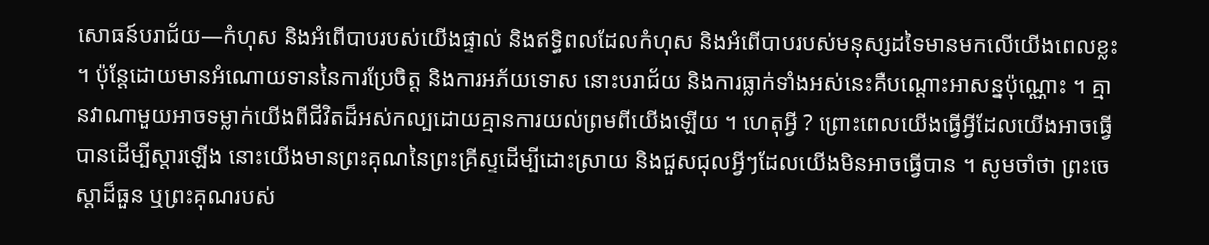សោធន៍បរាជ័យ—កំហុស និងអំពើបាបរបស់យើងផ្ទាល់ និងឥទ្ធិពលដែលកំហុស និងអំពើបាបរបស់មនុស្សដទៃមានមកលើយើងពេលខ្លះ ។ ប៉ុន្ដែដោយមានអំណោយទាននៃការប្រែចិត្ត និងការអភ័យទោស នោះបរាជ័យ និងការធ្លាក់ទាំងអស់នេះគឺបណ្ដោះអាសន្នប៉ុណ្ណោះ ។ គ្មានវាណាមួយអាចទម្លាក់យើងពីជីវិតដ៏អស់កល្បដោយគ្មានការយល់ព្រមពីយើងឡើយ ។ ហេតុអ្វី ? ព្រោះពេលយើងធ្វើអ្វីដែលយើងអាចធ្វើបានដើម្បីស្ដារឡើង នោះយើងមានព្រះគុណនៃព្រះគ្រីស្ទដើម្បីដោះស្រាយ និងជួសជុលអ្វីៗដែលយើងមិនអាចធ្វើបាន ។ សូមចាំថា ព្រះចេស្ដាដ៏ធួន ឬព្រះគុណរបស់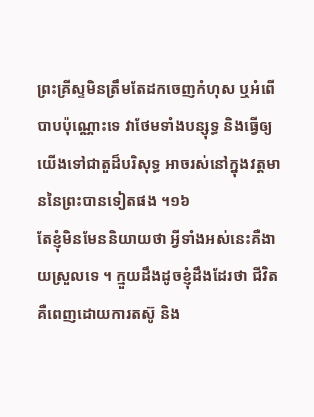ព្រះគ្រីស្ទមិនត្រឹមតែដកចេញកំហុស ឬអំពើបាបប៉ុណ្ណោះទេ វាថែមទាំងបន្សុទ្ធ និងធ្វើឲ្យយើងទៅជាតួដ៏បរិសុទ្ធ អាចរស់នៅក្នុងវត្តមាននៃព្រះបានទៀតផង ។១៦
តែខ្ញុំមិនមែននិយាយថា អ្វីទាំងអស់នេះគឺងាយស្រួលទេ ។ ក្មួយដឹងដូចខ្ញុំដឹងដែរថា ជីវិតគឺពេញដោយការតស៊ូ និង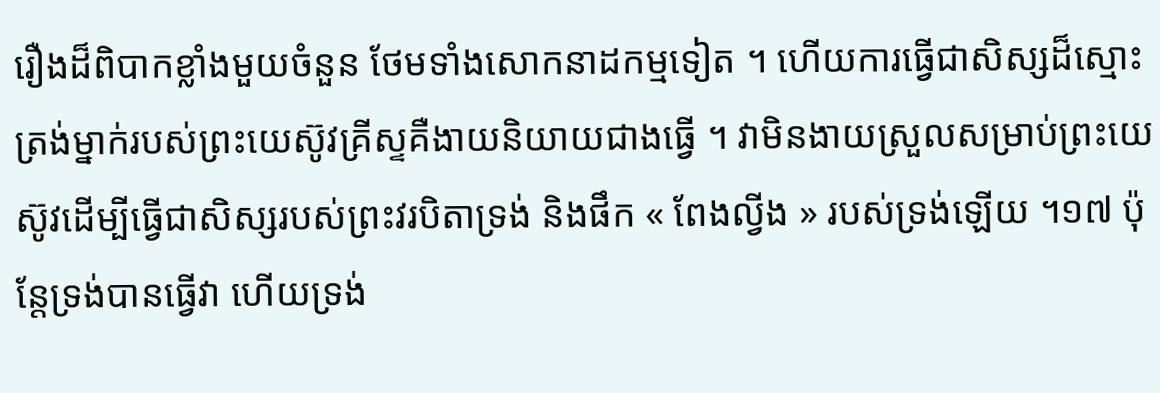រឿងដ៏ពិបាកខ្លាំងមួយចំនួន ថែមទាំងសោកនាដកម្មទៀត ។ ហើយការធ្វើជាសិស្សដ៏ស្មោះត្រង់ម្នាក់របស់ព្រះយេស៊ូវគ្រីស្ទគឺងាយនិយាយជាងធ្វើ ។ វាមិនងាយស្រួលសម្រាប់ព្រះយេស៊ូវដើម្បីធ្វើជាសិស្សរបស់ព្រះវរបិតាទ្រង់ និងផឹក « ពែងល្វីង » របស់ទ្រង់ឡើយ ។១៧ ប៉ុន្ដែទ្រង់បានធ្វើវា ហើយទ្រង់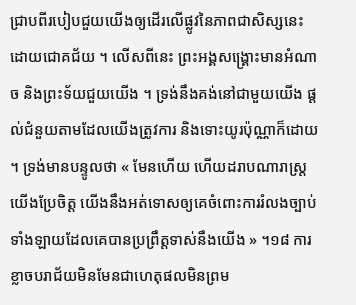ជ្រាបពីរបៀបជួយយើងឲ្យដើរលើផ្លូវនៃភាពជាសិស្សនេះដោយជោគជ័យ ។ លើសពីនេះ ព្រះអង្គសង្រ្គោះមានអំណាច និងព្រះទ័យជួយយើង ។ ទ្រង់នឹងគង់នៅជាមួយយើង ផ្ដល់ជំនួយតាមដែលយើងត្រូវការ និងទោះយូរប៉ុណ្ណាក៏ដោយ ។ ទ្រង់មានបន្ទូលថា « មែនហើយ ហើយដរាបណារាស្ត្រយើងប្រែចិត្ត យើងនឹងអត់ទោសឲ្យគេចំពោះការរំលងច្បាប់ទាំងឡាយដែលគេបានប្រព្រឹត្តទាស់នឹងយើង » ។១៨ ការខ្លាចបរាជ័យមិនមែនជាហេតុផលមិនព្រម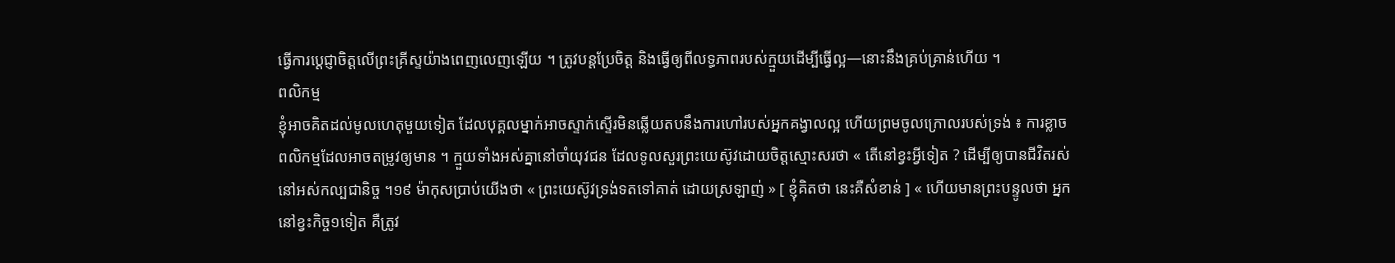ធ្វើការប្ដេជ្ញាចិត្តលើព្រះគ្រីស្ទយ៉ាងពេញលេញឡើយ ។ ត្រូវបន្ដប្រែចិត្ត និងធ្វើឲ្យពីលទ្ធភាពរបស់ក្មួយដើម្បីធ្វើល្អ—នោះនឹងគ្រប់គ្រាន់ហើយ ។
ពលិកម្ម
ខ្ញុំអាចគិតដល់មូលហេតុមួយទៀត ដែលបុគ្គលម្នាក់អាចស្ទាក់ស្ទើរមិនឆ្លើយតបនឹងការហៅរបស់អ្នកគង្វាលល្អ ហើយព្រមចូលក្រោលរបស់ទ្រង់ ៖ ការខ្លាចពលិកម្មដែលអាចតម្រូវឲ្យមាន ។ ក្មួយទាំងអស់គ្នានៅចាំយុវជន ដែលទូលសួរព្រះយេស៊ូវដោយចិត្តស្មោះសរថា « តើនៅខ្វះអ្វីទៀត ? ដើម្បីឲ្យបានជីវិតរស់នៅអស់កល្បជានិច្ច ។១៩ ម៉ាកុសប្រាប់យើងថា « ព្រះយេស៊ូវទ្រង់ទតទៅគាត់ ដោយស្រឡាញ់ » [ ខ្ញុំគិតថា នេះគឺសំខាន់ ] « ហើយមានព្រះបន្ទូលថា អ្នកនៅខ្វះកិច្ច១ទៀត គឺត្រូវ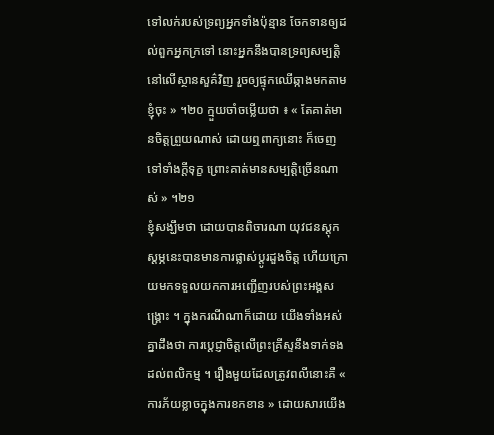ទៅលក់របស់ទ្រព្យអ្នកទាំងប៉ុន្មាន ចែកទានឲ្យដល់ពួកអ្នកក្រទៅ នោះអ្នកនឹងបានទ្រព្យសម្បត្តិនៅលើស្ថានសួគ៌វិញ រួចឲ្យផ្ទុកឈើឆ្កាងមកតាមខ្ញុំចុះ » ។២០ ក្មួយចាំចម្លើយថា ៖ « តែគាត់មានចិត្តព្រួយណាស់ ដោយឮពាក្យនោះ ក៏ចេញទៅទាំងក្តីទុក្ខ ព្រោះគាត់មានសម្បត្តិច្រើនណាស់ » ។២១
ខ្ញុំសង្ឃឹមថា ដោយបានពិចារណា យុវជនស្ដុកស្ដម្ភនេះបានមានការផ្លាស់ប្ដូរដួងចិត្ត ហើយក្រោយមកទទួលយកការអញ្ជើញរបស់ព្រះអង្គសង្គ្រោះ ។ ក្នុងករណីណាក៏ដោយ យើងទាំងអស់គ្នាដឹងថា ការប្ដេជ្ញាចិត្តលើព្រះគ្រីស្ទនឹងទាក់ទងដល់ពលិកម្ម ។ រឿងមួយដែលត្រូវពលីនោះគឺ « ការភ័យខ្លាចក្នុងការខកខាន » ដោយសារយើង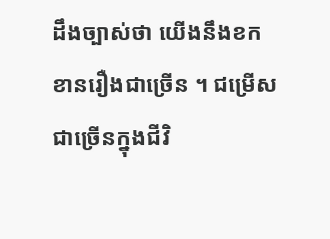ដឹងច្បាស់ថា យើងនឹងខកខានរឿងជាច្រើន ។ ជម្រើសជាច្រើនក្នុងជីវិ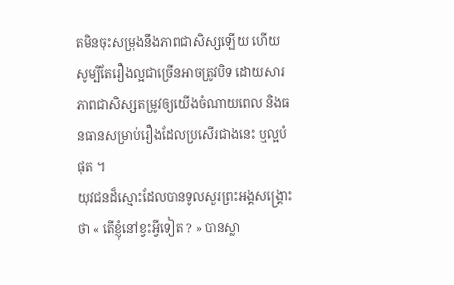តមិនចុះសម្រុងនឹងភាពជាសិស្សឡើយ ហើយសូម្បីតែរឿងល្អជាច្រើនអាចត្រូវបិទ ដោយសារភាពជាសិស្សតម្រូវឲ្យយើងចំណាយពេល និងធនធានសម្រាប់រឿងដែលប្រសើរជាងនេះ ឬល្អបំផុត ។
យុវជនដ៏ស្មោះដែលបានទូលសួរព្រះអង្គសង្គ្រោះថា « តើខ្ញុំនៅខ្វះអ្វីទៀត ? » បានស្លា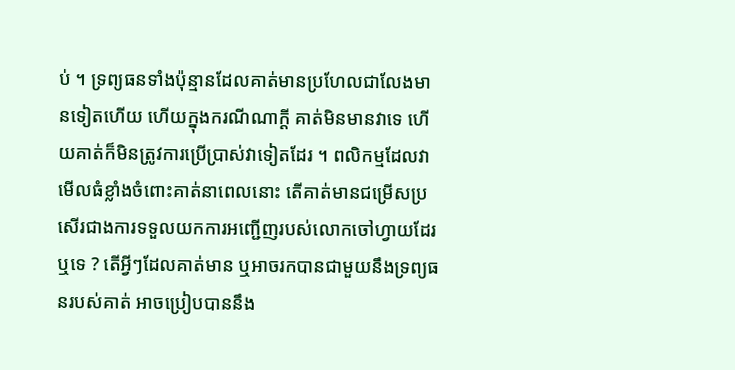ប់ ។ ទ្រព្យធនទាំងប៉ុន្មានដែលគាត់មានប្រហែលជាលែងមានទៀតហើយ ហើយក្នុងករណីណាក្ដី គាត់មិនមានវាទេ ហើយគាត់ក៏មិនត្រូវការប្រើប្រាស់វាទៀតដែរ ។ ពលិកម្មដែលវាមើលធំខ្លាំងចំពោះគាត់នាពេលនោះ តើគាត់មានជម្រើសប្រសើរជាងការទទួលយកការអញ្ជើញរបស់លោកចៅហ្វាយដែរឬទេ ? តើអ្វីៗដែលគាត់មាន ឬអាចរកបានជាមួយនឹងទ្រព្យធនរបស់គាត់ អាចប្រៀបបាននឹង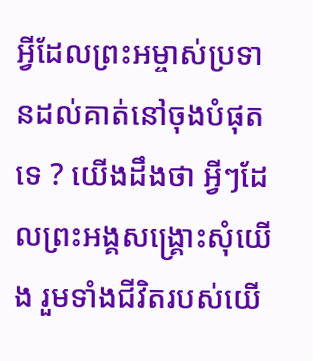អ្វីដែលព្រះអម្ចាស់ប្រទានដល់គាត់នៅចុងបំផុតទេ ? យើងដឹងថា អ្វីៗដែលព្រះអង្គសង្គ្រោះសុំយើង រួមទាំងជីវិតរបស់យើ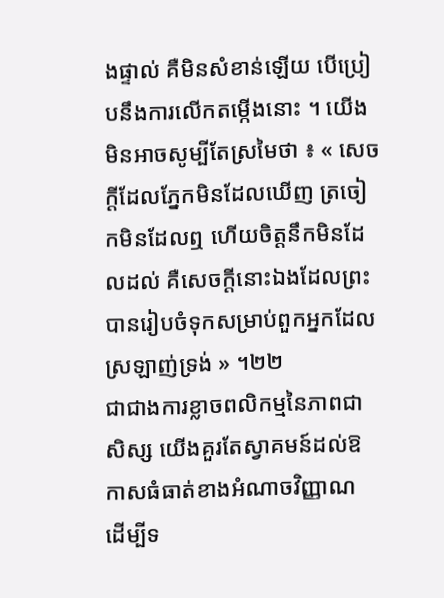ងផ្ទាល់ គឺមិនសំខាន់ឡើយ បើប្រៀបនឹងការលើកតម្កើងនោះ ។ យើងមិនអាចសូម្បីតែស្រមៃថា ៖ « សេចក្តីដែលភ្នែកមិនដែលឃើញ ត្រចៀកមិនដែលឮ ហើយចិត្តនឹកមិនដែលដល់ គឺសេចក្តីនោះឯងដែលព្រះបានរៀបចំទុកសម្រាប់ពួកអ្នកដែលស្រឡាញ់ទ្រង់ » ។២២
ជាជាងការខ្លាចពលិកម្មនៃភាពជាសិស្ស យើងគួរតែស្វាគមន៍ដល់ឱកាសធំធាត់ខាងអំណាចវិញ្ញាណ ដើម្បីទ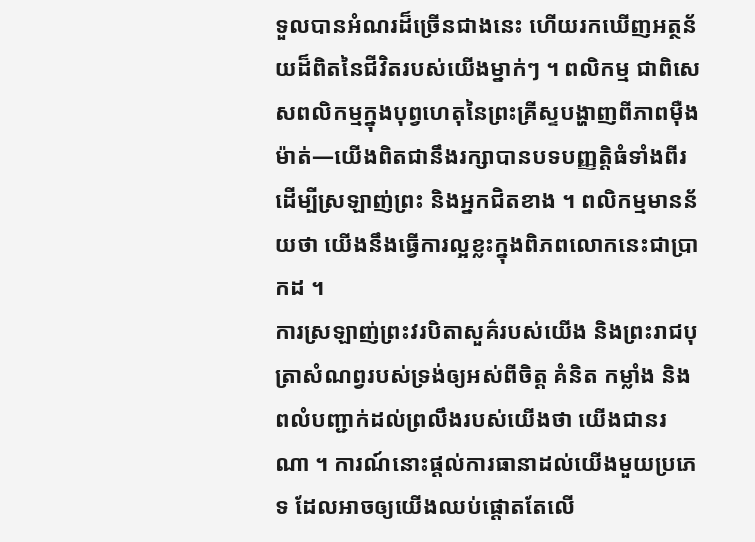ទួលបានអំណរដ៏ច្រើនជាងនេះ ហើយរកឃើញអត្ថន័យដ៏ពិតនៃជីវិតរបស់យើងម្នាក់ៗ ។ ពលិកម្ម ជាពិសេសពលិកម្មក្នុងបុព្វហេតុនៃព្រះគ្រីស្ទបង្ហាញពីភាពម៉ឺងម៉ាត់—យើងពិតជានឹងរក្សាបានបទបញ្ញត្តិធំទាំងពីរដើម្បីស្រឡាញ់ព្រះ និងអ្នកជិតខាង ។ ពលិកម្មមានន័យថា យើងនឹងធ្វើការល្អខ្លះក្នុងពិភពលោកនេះជាប្រាកដ ។
ការស្រឡាញ់ព្រះវរបិតាសួគ៌របស់យើង និងព្រះរាជបុត្រាសំណព្វរបស់ទ្រង់ឲ្យអស់ពីចិត្ត គំនិត កម្លាំង និងពលំបញ្ជាក់ដល់ព្រលឹងរបស់យើងថា យើងជានរណា ។ ការណ៍នោះផ្ដល់ការធានាដល់យើងមួយប្រភេទ ដែលអាចឲ្យយើងឈប់ផ្ដោតតែលើ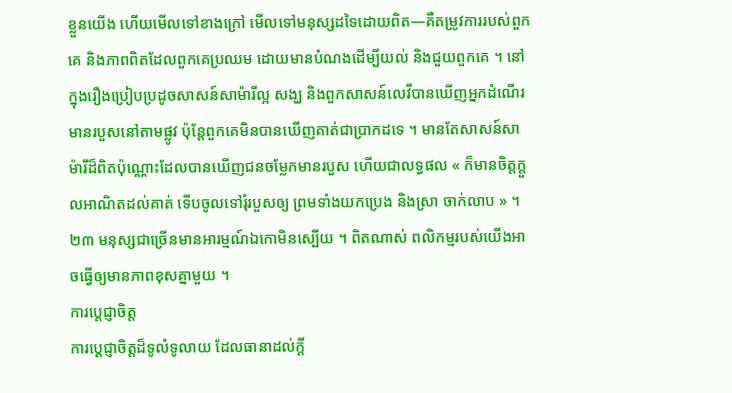ខ្លួនយើង ហើយមើលទៅខាងក្រៅ មើលទៅមនុស្សដទៃដោយពិត—គឺតម្រូវការរបស់ពួកគេ និងភាពពិតដែលពួកគេប្រឈម ដោយមានបំណងដើម្បីយល់ និងជួយពួកគេ ។ នៅក្នុងរឿងប្រៀបប្រដូចសាសន៍សាម៉ារីល្អ សង្ឃ និងពួកសាសន៍លេវីបានឃើញអ្នកដំណើរមានរបួសនៅតាមផ្លូវ ប៉ុន្ដែពួកគេមិនបានឃើញគាត់ជាប្រាកដទេ ។ មានតែសាសន៍សាម៉ារីដ៏ពិតប៉ុណ្ណោះដែលបានឃើញជនចម្លែកមានរបួស ហើយជាលទ្ធផល « ក៏មានចិត្តក្តួលអាណិតដល់គាត់ ទើបចូលទៅរុំរបួសឲ្យ ព្រមទាំងយកប្រេង និងស្រា ចាក់លាប » ។២៣ មនុស្សជាច្រើនមានអារម្មណ៍ឯកោមិនស្បើយ ។ ពិតណាស់ ពលិកម្មរបស់យើងអាចធ្វើឲ្យមានភាពខុសគ្នាមួយ ។
ការបេ្ដជ្ញាចិត្ត
ការប្ដេជ្ញាចិត្តដ៏ទូលំទូលាយ ដែលធានាដល់ក្ដី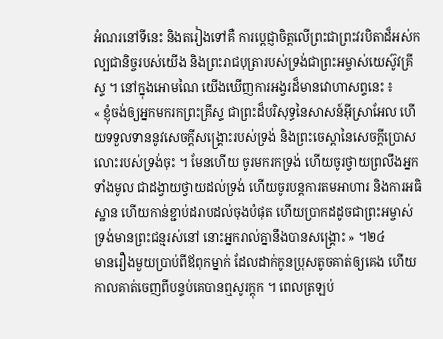អំណរនៅទីនេះ និងតរៀងទៅគឺ ការប្ដេជ្ញាចិត្តលើព្រះជាព្រះវរបិតាដ៏អស់កល្បជានិច្ចរបស់យើង និងព្រះរាជបុត្រារបស់ទ្រង់ជាព្រះអម្ចាស់យេស៊ូវគ្រីស្ទ ។ នៅក្នុងអោមណៃ យើងឃើញការអង្វរដ៏មានវោហាសព្ទនេះ ៖
« ខ្ញុំចង់ឲ្យអ្នកមករកព្រះគ្រីស្ទ ជាព្រះដ៏បរិសុទ្ធនៃសាសន៍អ៊ីស្រាអែល ហើយទទួលទាននូវសេចក្ដីសង្គ្រោះរបស់ទ្រង់ និងព្រះចេស្ដានៃសេចក្ដីប្រោសលោះរបស់ទ្រង់ចុះ ។ មែនហើយ ចូរមករកទ្រង់ ហើយចូរថ្វាយព្រលឹងអ្នកទាំងមូល ជាដង្វាយថ្វាយដល់ទ្រង់ ហើយចូរបន្តការតមអាហារ និងការអធិស្ឋាន ហើយកាន់ខ្ជាប់ដរាបដល់ចុងបំផុត ហើយប្រាកដដូចជាព្រះអម្ចាស់ ទ្រង់មានព្រះជន្មរស់នៅ នោះអ្នករាល់គ្នានឹងបានសង្គ្រោះ » ។២៤
មានរឿងមួយប្រាប់ពីឪពុកម្នាក់ ដែលដាក់កូនប្រុសតូចគាត់ឲ្យគេង ហើយកាលគាត់ចេញពីបន្ទប់គេបានឮសូរក្តុក ។ ពេលត្រឡប់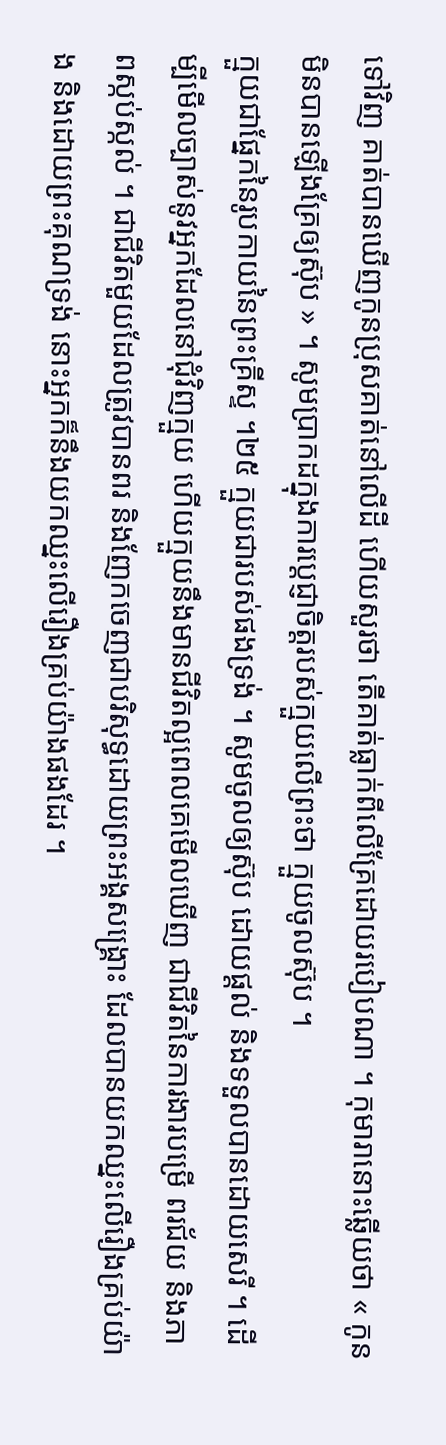ទៅវិញ គាត់បានឃើញកូនប្រុសគាត់នៅលើដី ហើយសួរថា តើគាត់ធ្លាក់ពីលើគ្រែដោយរបៀបណា ។ កុមារានោះឆ្លើយថា « កូនមិនបានឡើងគ្រែឲ្យស៊ុប » ។ សូមប្រាកដក្នុងការប្ដេជ្ញាចិត្តរបស់ក្មួយលើព្រះថា ក្មួយចូលស៊ុប ។
ក្មួយជាផ្នែកនៃរូបកាយនៃព្រះគ្រីស្ទ ។២៥ ក្មួយជារបស់ផងទ្រង់ ។ សូមចូលឲ្យស៊ុប ដោយផ្ដល់ និងទទួលបានដោយសេរី ។ ដើម្បីមើលច្បាស់នូវអ្នកដែលនៅជុំវិញក្មួយ ហើយក្មួយនឹងមានជីវិតល្អពេលគេមើលឃើញ ជាជីវិតនៃការងារបម្រើ ពរជ័យ និងភាពស្កប់ស្កល់ ។ ជាជីវិតមួយដែលត្រូវបានពរ និងញែកចេញជាបរិសុទ្ធដោយព្រះអង្គសង្គ្រោះ ដែលបានយកឈ្នះលើរឿងគ្រប់យ៉ាង និងដោយព្រះគុណទ្រង់ នោះអ្នកក៏នឹងយកឈ្នះលើរឿងគ្រប់យ៉ាងផងដែរ ។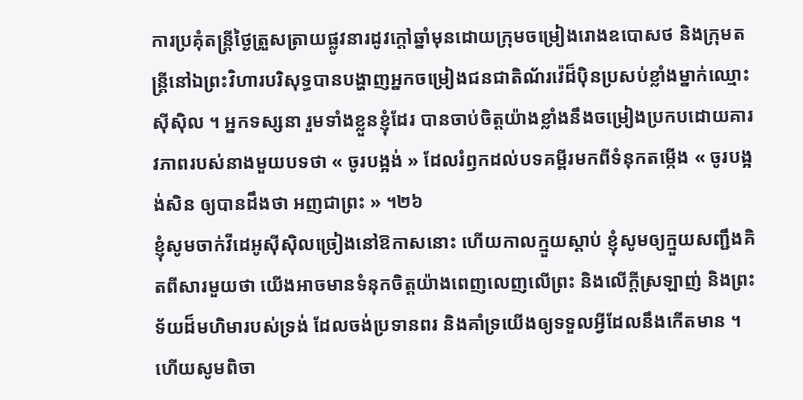ការប្រគុំតន្ដ្រីថ្ងៃត្រួសត្រាយផ្លូវនារដូវក្ដៅឆ្នាំមុនដោយក្រុមចម្រៀងរោងឧបោសថ និងក្រុមតន្ដ្រីនៅឯព្រះវិហារបរិសុទ្ធបានបង្ហាញអ្នកចម្រៀងជនជាតិណ័រវ៉េដ៏ប៉ិនប្រសប់ខ្លាំងម្នាក់ឈ្មោះ ស៊ីស៊ិល ។ អ្នកទស្សនា រួមទាំងខ្លួនខ្ញុំដែរ បានចាប់ចិត្តយ៉ាងខ្លាំងនឹងចម្រៀងប្រកបដោយគារវភាពរបស់នាងមួយបទថា « ចូរបង្អង់ » ដែលរំឭកដល់បទគម្ពីរមកពីទំនុកតម្កើង « ចូរបង្អង់សិន ឲ្យបានដឹងថា អញជាព្រះ » ។២៦
ខ្ញុំសូមចាក់វីដេអូស៊ីស៊ិលច្រៀងនៅឱកាសនោះ ហើយកាលក្មួយស្ដាប់ ខ្ញុំសូមឲ្យក្មួយសញ្ជឹងគិតពីសារមួយថា យើងអាចមានទំនុកចិត្តយ៉ាងពេញលេញលើព្រះ និងលើក្ដីស្រឡាញ់ និងព្រះទ័យដ៏មហិមារបស់ទ្រង់ ដែលចង់ប្រទានពរ និងគាំទ្រយើងឲ្យទទួលអ្វីដែលនឹងកើតមាន ។ ហើយសូមពិចា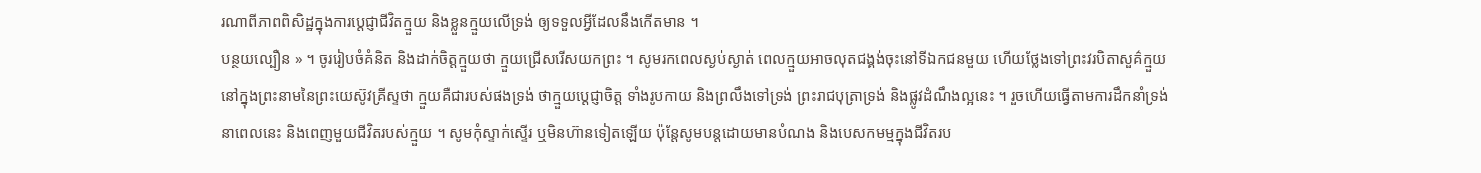រណាពីភាពពិសិដ្ឋក្នុងការប្ដេជ្ញាជីវិតក្មួយ និងខ្លួនក្មួយលើទ្រង់ ឲ្យទទួលអ្វីដែលនឹងកើតមាន ។
បន្ថយល្បឿន » ។ ចូររៀបចំគំនិត និងដាក់ចិត្តក្មួយថា ក្មួយជ្រើសរើសយកព្រះ ។ សូមរកពេលស្ងប់ស្ងាត់ ពេលក្មួយអាចលុតជង្គង់ចុះនៅទីឯកជនមួយ ហើយថ្លែងទៅព្រះវរបិតាសួគ៌ក្មួយ នៅក្នុងព្រះនាមនៃព្រះយេស៊ូវគ្រីស្ទថា ក្មួយគឺជារបស់ផងទ្រង់ ថាក្មួយប្ដេជ្ញាចិត្ត ទាំងរូបកាយ និងព្រលឹងទៅទ្រង់ ព្រះរាជបុត្រាទ្រង់ និងផ្លូវដំណឹងល្អនេះ ។ រួចហើយធ្វើតាមការដឹកនាំទ្រង់ នាពេលនេះ និងពេញមួយជីវិតរបស់ក្មួយ ។ សូមកុំស្ទាក់ស្ទើរ ឬមិនហ៊ានទៀតឡើយ ប៉ុន្ដែសូមបន្ដដោយមានបំណង និងបេសកមម្មក្នុងជីវិតរប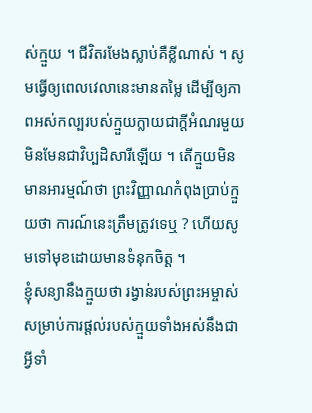ស់ក្មួយ ។ ជីវិតរមែងស្លាប់គឺខ្លីណាស់ ។ សូមធ្វើឲ្យពេលវេលានេះមានតម្លៃ ដើម្បីឲ្យភាពអស់កល្បរបស់ក្មួយក្លាយជាក្ដីអំណរមួយ មិនមែនជាវិប្បដិសារីឡើយ ។ តើក្មួយមិនមានអារម្មណ៍ថា ព្រះវិញ្ញាណកំពុងប្រាប់ក្មួយថា ការណ៍នេះត្រឹមត្រូវទេឬ ? ហើយសូមទៅមុខដោយមានទំនុកចិត្ត ។
ខ្ញុំសន្យានឹងក្មួយថា រង្វាន់របស់ព្រះអម្ចាស់សម្រាប់ការផ្ដល់របស់ក្មួយទាំងអស់នឹងជាអ្វីទាំ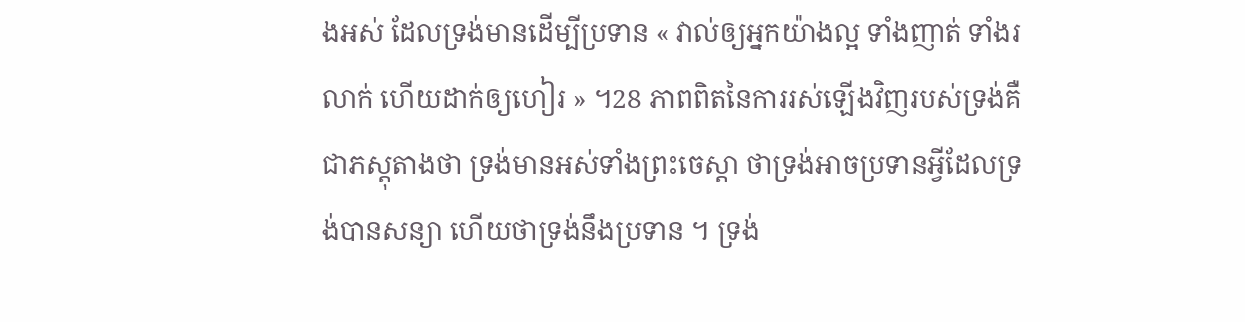ងអស់ ដែលទ្រង់មានដើម្បីប្រទាន « វាល់ឲ្យអ្នកយ៉ាងល្អ ទាំងញាត់ ទាំងរលាក់ ហើយដាក់ឲ្យហៀរ » ។28 ភាពពិតនៃការរស់ឡើងវិញរបស់ទ្រង់គឺជាភស្តុតាងថា ទ្រង់មានអស់ទាំងព្រះចេស្ដា ថាទ្រង់អាចប្រទានអ្វីដែលទ្រង់បានសន្យា ហើយថាទ្រង់នឹងប្រទាន ។ ទ្រង់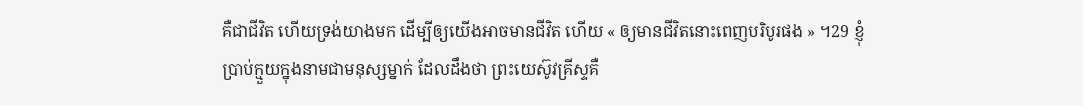គឺជាជីវិត ហើយទ្រង់យាងមក ដើម្បីឲ្យយើងអាចមានជីវិត ហើយ « ឲ្យមានជីវិតនោះពេញបរិបូរផង » ។29 ខ្ញុំប្រាប់ក្មួយក្នុងនាមជាមនុស្សម្នាក់ ដែលដឹងថា ព្រះយេស៊ូវគ្រីស្ទគឺ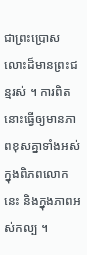ជាព្រះប្រោសលោះដ៏មានព្រះជន្មរស់ ។ ការពិតនោះធ្វើឲ្យមានភាពខុសគ្នាទាំងអស់ក្នុងពិភពលោកនេះ និងក្នុងភាពអស់កល្ប ។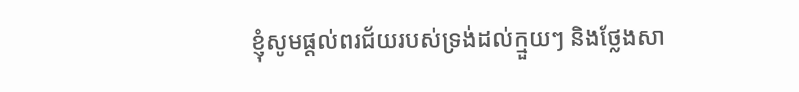ខ្ញុំសូមផ្ដល់ពរជ័យរបស់ទ្រង់ដល់ក្មួយៗ និងថ្លែងសា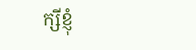ក្សីខ្ញុំ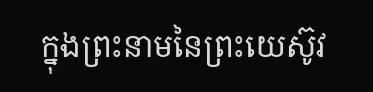ក្នុងព្រះនាមនៃព្រះយេស៊ូវ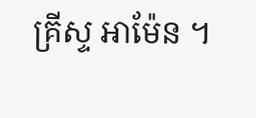គ្រីស្ទ អាម៉ែន ។